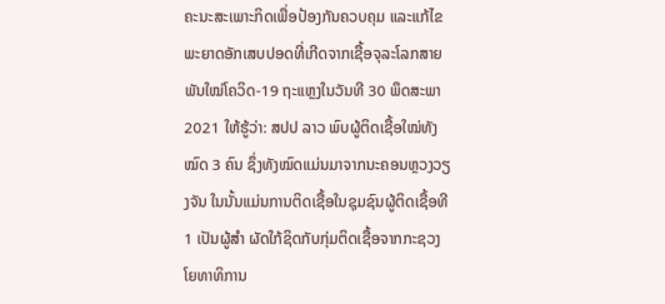ຄະນະສະເພາະກິດເພື່ອປ້ອງກັນຄວບຄຸມ ແລະແກ້ໄຂພະຍາດອັກເສບປອດທີ່ເກີດຈາກເຊື້ອຈຸລະໂລກສາຍພັນໃໝ່ໂຄວິດ-19 ຖະແຫຼງໃນວັນທີ 30 ພຶດສະພາ 2021 ໃຫ້ຮູ້ວ່າ: ສປປ ລາວ ພົບຜູ້ຕິດເຊື້ອໃໝ່ທັງໝົດ 3 ຄົນ ຊຶ່ງທັງໝົດແມ່ນມາຈາກນະຄອນຫຼວງວຽງຈັນ ໃນນັ້ນແມ່ນການຕິດເຊື້ອໃນຊຸມຊົນຜູ້ຕິດເຊື້ອທີ 1 ເປັນຜູ້ສຳ ຜັດໃກ້ຊິດກັບກຸ່ມຕິດເຊື້ອຈາກກະຊວງໂຍທາທິການ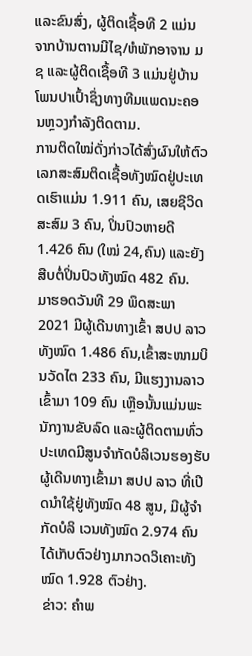ແລະຂົນສົ່ງ, ຜູ້ຕິດເຊື້ອທີ 2 ແມ່ນ ຈາກບ້ານຕານມີໄຊ/ຫໍພັກອາຈານ ມຊ ແລະຜູ້ຕິດເຊື້ອທີ 3 ແມ່ນຢູ່ບ້ານໂພນປາເປົ້າຊຶ່ງທາງທີມແພດນະຄອນຫຼວງກໍາລັງຕິດຕາມ.
ການຕິດໃໝ່ດັ່ງກ່າວໄດ້ສົ່ງຜົນໃຫ້ຕົວເລກສະສົມຕິດເຊື້ອທັງໝົດຢູ່ປະເທດເຮົາແມ່ນ 1.911 ຄົນ, ເສຍຊີວິດສະສົມ 3 ຄົນ, ປິ່ນປົວຫາຍດີ 1.426 ຄົນ (ໃໝ່ 24,ຄົນ) ແລະຍັງສືບຕໍ່ປິ່ນປົວທັງໝົດ 482 ຄົນ.
ມາຮອດວັນທີ 29 ພຶດສະພາ 2021 ມີຜູ້ເດີນທາງເຂົ້າ ສປປ ລາວ ທັງໝົດ 1.486 ຄົນ,ເຂົ້າສະໜາມບິນວັດໄຕ 233 ຄົນ, ມີແຮງງານລາວເຂົ້າມາ 109 ຄົນ ເຫຼືອນັ້ນແມ່ນພະນັກງານຂັບລົດ ແລະຜູ້ຕິດຕາມທົ່ວປະເທດມີສູນຈໍາກັດບໍລິເວນຮອງຮັບຜູ້ເດີນທາງເຂົ້າມາ ສປປ ລາວ ທີ່ເປີດນຳໃຊ້ຢູ່ທັງໝົດ 48 ສູນ, ມີຜູ້ຈໍາກັດບໍລິ ເວນທັງໝົດ 2.974 ຄົນ ໄດ້ເກັບຕົວຢ່າງມາກວດວິເຄາະທັງໝົດ 1.928 ຕົວຢ່າງ.
ຂ່າວ: ຄໍາພ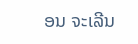ອນ ຈະເລີນ